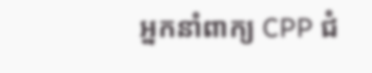អ្នកនាំពាក្យ CPP ជំ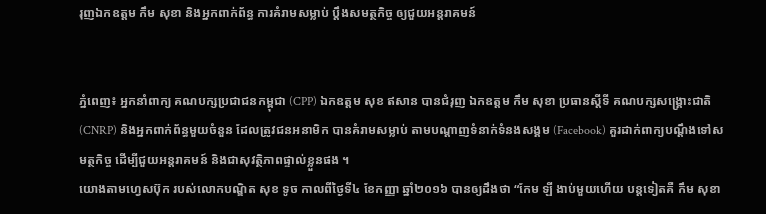រុញឯកឧត្តម កឹម សុខា និងអ្នកពាក់ព័ន្ធ ការគំរាមសម្លាប់ ប្តឹងសមត្ថកិច្ច ឲ្យជួយអន្តរាគមន៍


ភ្នំពេញ៖ អ្នកនាំពាក្យ គណបក្សប្រជាជនកម្ពុជា (CPP) ឯកឧត្តម សុខ ឥសាន បានជំរុញ ឯកឧត្តម កឹម សុខា ប្រធានស្តីទី គណបក្សសង្គ្រោះជាតិ (CNRP) និងអ្នកពាក់ព័ន្ធមួយចំនួន ដែលត្រូវជនអនាមិក បានគំរាមសម្លាប់ តាមបណ្ដាញទំនាក់ទំនងសង្គម (Facebook) គួរដាក់ពាក្យបណ្ដឹងទៅសមត្ថកិច្ច ដើម្បីជួយអន្តរាគមន៍ និងជាសុវត្ថិភាពផ្ទាល់ខ្លួនផង ។
យោងតាមហ្វេសប៊ុក របស់លោកបណ្ឌិត សុខ ទូច កាលពីថ្ងៃទី៤ ខែកញ្ញា ឆ្នាំ២០១៦ បានឲ្យដឹងថា “កែម ឡី ងាប់មួយហើយ បន្តទៀតគឺ កឹម សុខា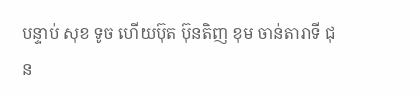បន្ទាប់ សុខ ទូច ហើយប៊ុត ប៊ុនតិញ ខុម ចាន់តារាទី ជុន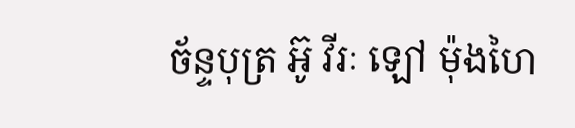ច័ន្ទបុត្រ អ៊ូ វីរៈ ឡៅ ម៉ុងហៃ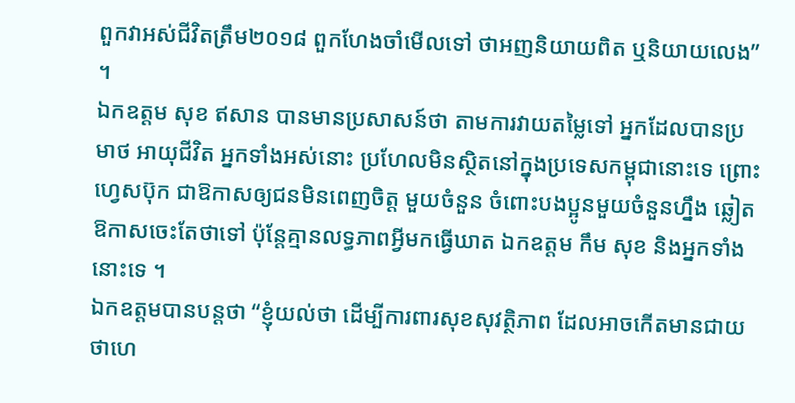ពួកវាអស់ជីវិតត្រឹម២០១៨ ពួកហែងចាំមើលទៅ ថាអញនិយាយពិត ឬនិយាយលេង” ។
ឯកឧត្តម សុខ ឥសាន បានមានប្រសាសន៍ថា តាមការវាយតម្លៃទៅ អ្នកដែលបានប្រមាថ អាយុជីវិត អ្នកទាំងអស់នោះ ប្រហែលមិនស្ថិតនៅក្នុងប្រទេសកម្ពុជានោះទេ ព្រោះហ្វេសប៊ុក ជាឱកាសឲ្យជនមិនពេញចិត្ត មួយចំនួន ចំពោះបងប្អូនមួយចំនួនហ្នឹង ឆ្លៀតឱកាសចេះតែថាទៅ ប៉ុន្តែគ្មានលទ្ធភាពអ្វីមកធ្វើឃាត ឯកឧត្តម កឹម សុខ និងអ្នកទាំងនោះទេ ។
ឯកឧត្តមបានបន្តថា “ខ្ញុំយល់ថា ដើម្បីការពារសុខសុវត្ថិភាព ដែលអាចកើតមានជាយថាហេ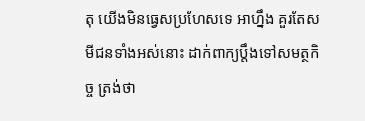តុ យើងមិនធ្វេសប្រហែសទេ អាហ្នឹង គួរតែសមីជនទាំងអស់នោះ ដាក់ពាក្យប្តឹងទៅសមត្ថកិច្ច ត្រង់ថា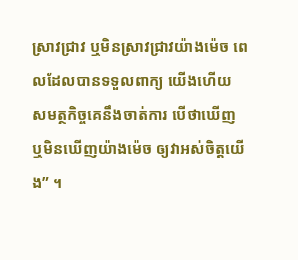ស្រាវជ្រាវ ឬមិនស្រាវជ្រាវយ៉ាងម៉េច ពេលដែលបានទទួលពាក្យ យើងហើយ សមត្ថកិច្ចគេនឹងចាត់ការ បើថាឃើញ ឬមិនឃើញយ៉ាងម៉េច ឲ្យវាអស់ចិត្តយើង” ។